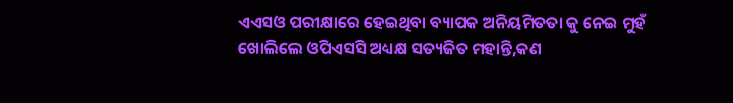ଏଏସଓ ପରୀକ୍ଷାରେ ହେଇଥିବା ବ୍ୟାପକ ଅନିୟମିତତା କୁ ନେଇ ମୁହଁ ଖୋଲିଲେ ଓପିଏସସି ଅଧ୍ୟକ୍ଷ ସତ୍ୟଜିତ ମହାନ୍ତି,କଣ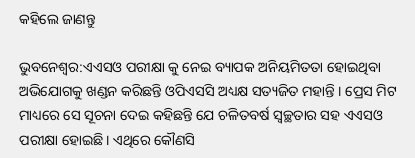କହିଲେ ଜାଣନ୍ତୁ

ଭୁବନେଶ୍ୱର:ଏଏସଓ ପରୀକ୍ଷା କୁ ନେଇ ବ୍ୟାପକ ଅନିୟମିତତା ହୋଇଥିବା ଅଭିଯୋଗକୁ ଖଣ୍ଡନ କରିଛନ୍ତି ଓପିଏସସି ଅଧ୍ୟକ୍ଷ ସତ୍ୟଜିତ ମହାନ୍ତି । ପ୍ରେସ ମିଟ ମାଧ୍ୟରେ ସେ ସୂଚନା ଦେଇ କହିଛନ୍ତି ଯେ ଚଳିତବର୍ଷ ସ୍ୱଚ୍ଛତାର ସହ ଏଏସଓ ପରୀକ୍ଷା ହୋଇଛି। ଏଥିରେ କୌଣସି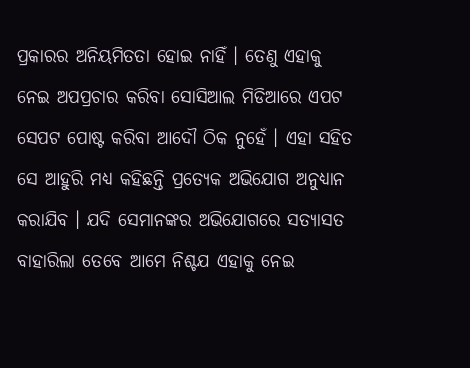ପ୍ରକାରର ଅନିୟମିତତା ହୋଇ ନାହିଁ । ତେଣୁ ଏହାକୁ ନେଇ ଅପପ୍ରଚାର କରିବା ସୋସିଆଲ ମିଡିଆରେ ଏପଟ ସେପଟ ପୋଷ୍ଟ କରିବା ଆଦୌ ଠିକ ନୁହେଁ । ଏହା ସହିତ ସେ ଆହୁରି ମଧ୍ୟ କହିଛନ୍ତି ପ୍ରତ୍ୟେକ ଅଭିଯୋଗ ଅନୁଧ୍ୟାନ କରାଯିବ । ଯଦି ସେମାନଙ୍କର ଅଭିଯୋଗରେ ସତ୍ୟାସତ ବାହାରିଲା ତେବେ ଆମେ ନିଶ୍ଚଯ ଏହାକୁ ନେଇ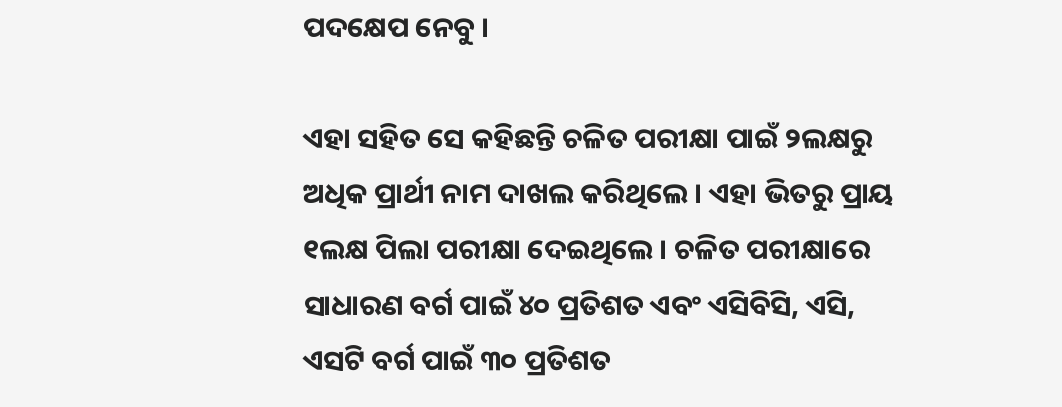ପଦକ୍ଷେପ ନେବୁ ।

ଏହା ସହିତ ସେ କହିଛନ୍ତି ଚଳିତ ପରୀକ୍ଷା ପାଇଁ ୨ଲକ୍ଷରୁ ଅଧିକ ପ୍ରାର୍ଥୀ ନାମ ଦାଖଲ କରିଥିଲେ । ଏହା ଭିତରୁ ପ୍ରାୟ ୧ଲକ୍ଷ ପିଲା ପରୀକ୍ଷା ଦେଇଥିଲେ । ଚଳିତ ପରୀକ୍ଷାରେ ସାଧାରଣ ବର୍ଗ ପାଇଁ ୪୦ ପ୍ରତିଶତ ଏବଂ ଏସିବିସି, ଏସି, ଏସଟି ବର୍ଗ ପାଇଁ ୩୦ ପ୍ରତିଶତ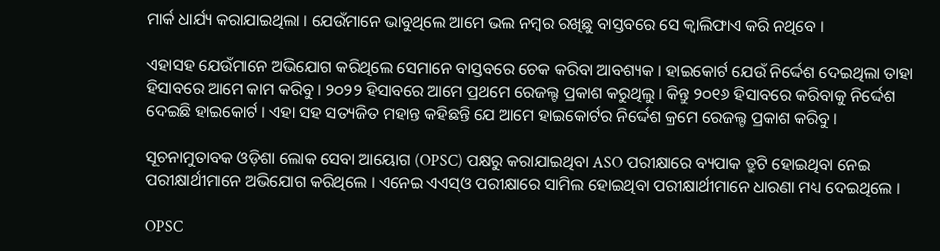ମାର୍କ ଧାର୍ଯ୍ୟ କରାଯାଇଥିଲା । ଯେଉଁମାନେ ଭାବୁଥିଲେ ଆମେ ଭଲ ନମ୍ବର ରଖିଛୁ ବାସ୍ତବରେ ସେ କ୍ୱାଲିଫାଏ କରି ନଥିବେ ।

ଏହାସହ ଯେଉଁମାନେ ଅଭିଯୋଗ କରିଥିଲେ ସେମାନେ ବାସ୍ତବରେ ଚେକ କରିବା ଆବଶ୍ୟକ । ହାଇକୋର୍ଟ ଯେଉଁ ନିର୍ଦ୍ଦେଶ ଦେଇଥିଲା ତାହା ହିସାବରେ ଆମେ କାମ କରିବୁ । ୨୦୨୨ ହିସାବରେ ଆମେ ପ୍ରଥମେ ରେଜଲ୍ଟ ପ୍ରକାଶ କରୁଥିଲୁ । କିନ୍ତୁ ୨୦୧୬ ହିସାବରେ କରିବାକୁ ନିର୍ଦ୍ଦେଶ ଦେଇଛି ହାଇକୋର୍ଟ । ଏହା ସହ ସତ୍ୟଜିତ ମହାନ୍ତ କହିଛନ୍ତି ଯେ ଆମେ ହାଇକୋର୍ଟର ନିର୍ଦ୍ଦେଶ କ୍ରମେ ରେଜଲ୍ଟ ପ୍ରକାଶ କରିବୁ ।

ସୂଚନାମୁତାବକ ଓଡ଼ିଶା ଲୋକ ସେବା ଆୟୋଗ (OPSC) ପକ୍ଷରୁ କରାଯାଇଥିବା ASO ପରୀକ୍ଷାରେ ବ୍ୟପାକ ତ୍ରୁଟି ହୋଇଥିବା ନେଇ ପରୀକ୍ଷାର୍ଥୀମାନେ ଅଭିଯୋଗ କରିଥିଲେ । ଏନେଇ ଏଏସ୍ଓ ପରୀକ୍ଷାରେ ସାମିଲ ହୋଇଥିବା ପରୀକ୍ଷାର୍ଥୀମାନେ ଧାରଣା ମଧ୍ୟ ଦେଇଥିଲେ ।

OPSC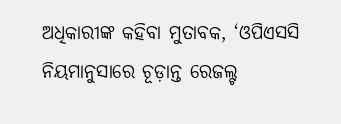ଅଧିକାରୀଙ୍କ କହିବା ମୁତାବକ, ‘ଓପିଏସସି ନିୟମାନୁସାରେ ଚୂଡ଼ାନ୍ତ ରେଜଲ୍ଟ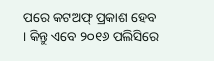ପରେ କଟଅଫ୍ ପ୍ରକାଶ ହେବ । କିନ୍ତୁ ଏବେ ୨୦୧୬ ପଲିସିରେ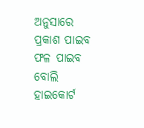ଅନୁସାରେ ପ୍ରକାଶ ପାଇବ ଫଳ ପାଇବ ବୋଲି ହାଇକୋର୍ଟ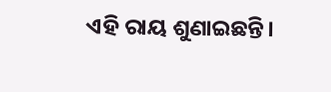ଏହି ରାୟ ଶୁଣାଇଛନ୍ତି।